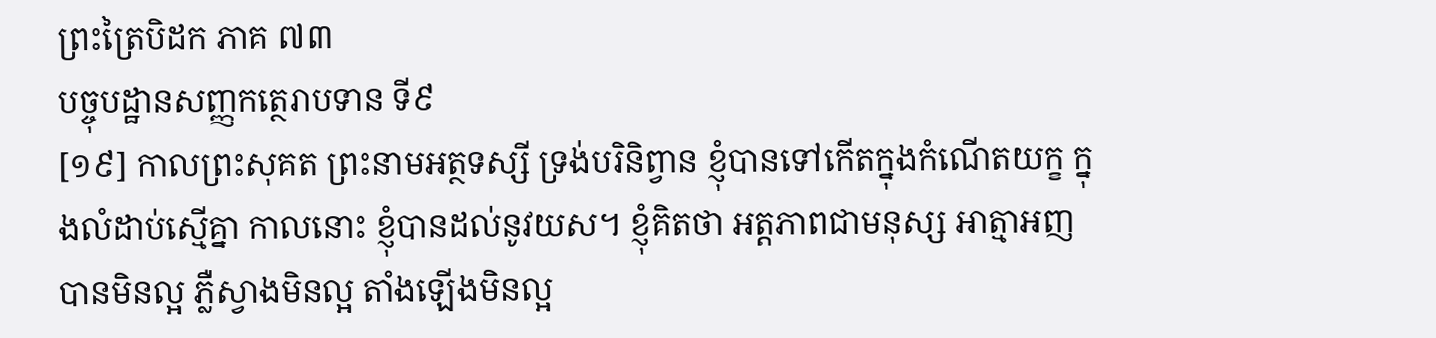ព្រះត្រៃបិដក ភាគ ៧៣
បច្ចុបដ្ឋានសញ្ញកត្ថេរាបទាន ទី៩
[១៩] កាលព្រះសុគត ព្រះនាមអត្ថទស្សី ទ្រង់បរិនិព្វាន ខ្ញុំបានទៅកើតក្នុងកំណើតយក្ខ ក្នុងលំដាប់ស្មើគ្នា កាលនោះ ខ្ញុំបានដល់នូវយស។ ខ្ញុំគិតថា អត្តភាពជាមនុស្ស អាត្មាអញបានមិនល្អ ភ្លឺស្វាងមិនល្អ តាំងឡើងមិនល្អ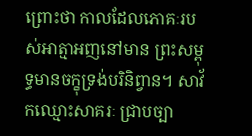ព្រោះថា កាលដែលភោគៈរបស់អាត្មាអញនៅមាន ព្រះសម្ពុទ្ធមានចក្ខុទ្រង់បរិនិព្វាន។ សាវ័កឈ្មោះសាគរៈ ជ្រាបច្បា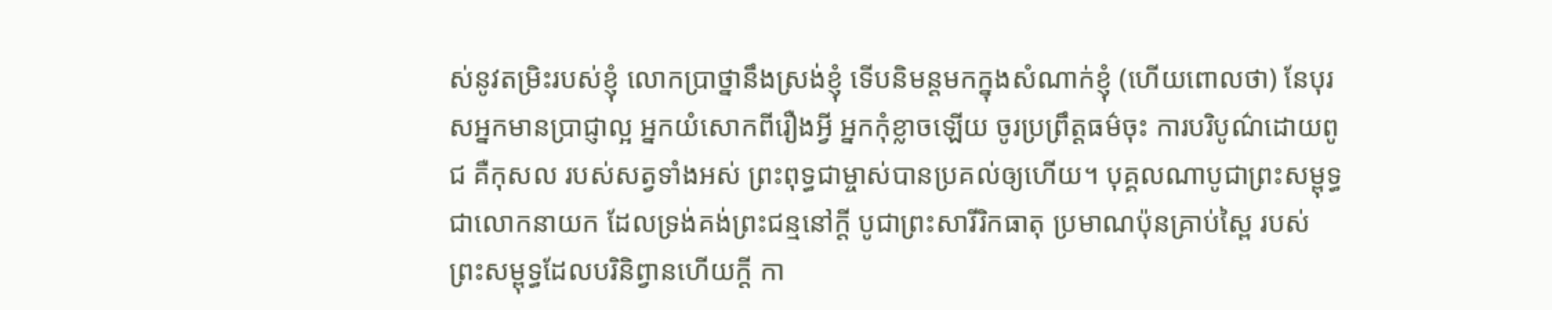ស់នូវតម្រិះរបស់ខ្ញុំ លោកប្រាថ្នានឹងស្រង់ខ្ញុំ ទើបនិមន្តមកក្នុងសំណាក់ខ្ញុំ (ហើយពោលថា) នែបុរសអ្នកមានប្រាជ្ញាល្អ អ្នកយំសោកពីរឿងអ្វី អ្នកកុំខ្លាចឡើយ ចូរប្រព្រឹត្តធម៌ចុះ ការបរិបូណ៌ដោយពូជ គឺកុសល របស់សត្វទាំងអស់ ព្រះពុទ្ធជាម្ចាស់បានប្រគល់ឲ្យហើយ។ បុគ្គលណាបូជាព្រះសម្ពុទ្ធជាលោកនាយក ដែលទ្រង់គង់ព្រះជន្មនៅក្តី បូជាព្រះសារីរិកធាតុ ប្រមាណប៉ុនគ្រាប់ស្ពៃ របស់ព្រះសម្ពុទ្ធដែលបរិនិព្វានហើយក្តី កា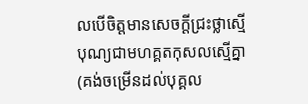លបើចិត្តមានសេចក្តីជ្រះថ្លាស្មើ បុណ្យជាមហគ្គតកុសលស្មើគ្នា (គង់ចម្រើនដល់បុគ្គល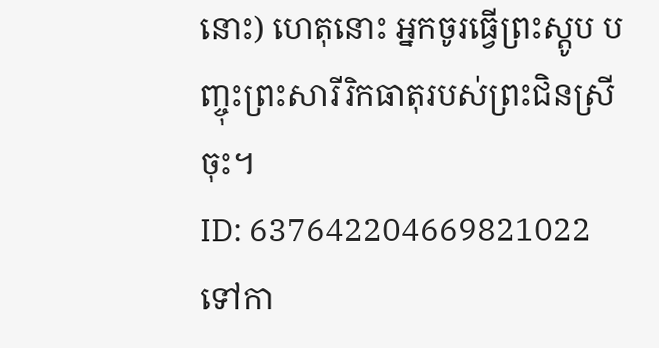នោះ) ហេតុនោះ អ្នកចូរធ្វើព្រះស្តូប បញ្ចុះព្រះសារីរិកធាតុរបស់ព្រះជិនស្រីចុះ។
ID: 637642204669821022
ទៅកា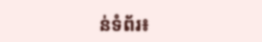ន់ទំព័រ៖